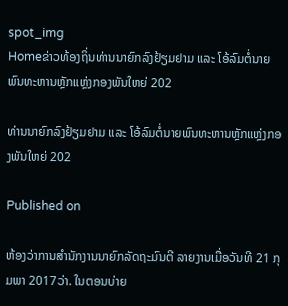spot_img
Homeຂ່າວທ້ອງຖິ່ນທ່ານນາຍົກລົງຢ້ຽມຢາມ ແລະ ໂອ້ລົມຕໍ່ນາຍພົນທະຫານຫຼັກແຫຼ່ງກອງພັນໃຫຍ່ 202

ທ່ານນາຍົກລົງຢ້ຽມຢາມ ແລະ ໂອ້ລົມຕໍ່ນາຍພົນທະຫານຫຼັກແຫຼ່ງກອງພັນໃຫຍ່ 202

Published on

ຫ້ອງວ່າການສໍານັກງານນາຍົກລັດຖະມົນຕີ ລາຍງານເມື່ອວັນທີ 21 ກຸມພາ 2017ວ່າ. ໃນຕອນບ່າຍ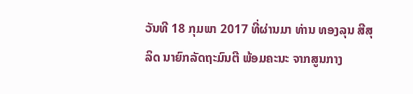ວັນທີ 18 ກຸມພາ 2017 ທີ່ຜ່ານມາ ທ່ານ ທອງລຸນ ສີສຸລິດ ນາຍົກລັດຖະມົນຕີ ພ້ອມຄະນະ ຈາກສູນກາງ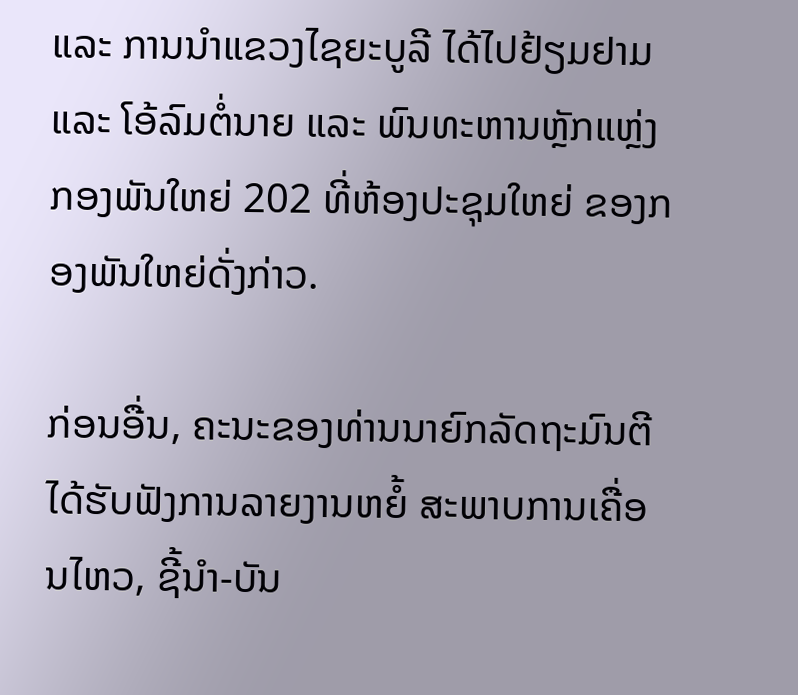ແລະ ການນຳແຂວງໄຊຍະບູລີ ໄດ້ໄປຢ້ຽມຢາມ ແລະ ໂອ້ລົມຕໍ່ນາຍ ແລະ ພົນທະຫານຫຼັກແຫຼ່ງກອງພັນໃຫຍ່ 202 ທີ່ຫ້ອງປະຊຸມໃຫຍ່ ຂອງກອງພັນໃຫຍ່ດັ່ງກ່າວ.

ກ່ອນອື່ນ, ຄະນະຂອງທ່ານນາຍົກລັດຖະມົນຕີ ໄດ້ຮັບຟັງການລາຍງານຫຍໍ້ ສະພາບການເຄື່ອນໄຫວ, ຊີ້ນຳ-ບັນ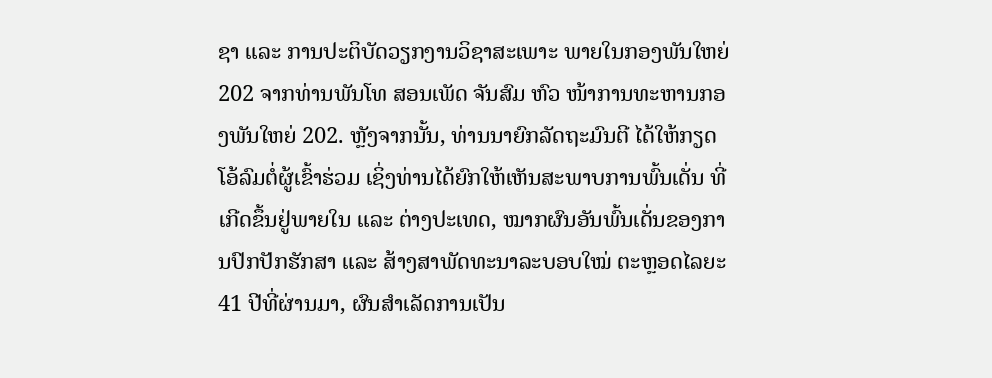ຊາ ແລະ ການປະຕິບັດວຽກງານວິຊາສະເພາະ ພາຍໃນກອງພັນໃຫຍ່ 202 ຈາກທ່ານພັນໂທ ສອນເພັດ ຈັນສົມ ຫົວ ໜ້າການທະຫານກອງພັນໃຫຍ່ 202. ຫຼັງຈາກນັ້ນ, ທ່ານນາຍົກລັດຖະມົນຕີ ໄດ້ໃຫ້ກຽດໂອ້ລົມຕໍ່ຜູ້ເຂົ້າຮ່ວມ ເຊິ່ງທ່ານໄດ້ຍົກໃຫ້ເຫັນສະພາບການພົ້ນເດັ່ນ ທີ່ເກີດຂຶ້ນຢູ່ພາຍໃນ ແລະ ຕ່າງປະເທດ, ໝາກຜົນອັນພົ້ນເດັ່ນຂອງການປົກປັກຮັກສາ ແລະ ສ້າງສາພັດທະນາລະບອບໃໝ່ ຕະຫຼອດໄລຍະ 41 ປີທີ່ຜ່ານມາ, ຜົນສຳເລັດການເປັນ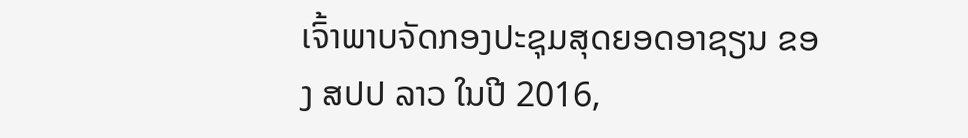ເຈົ້າພາບຈັດກອງປະຊຸມສຸດຍອດອາຊຽນ ຂອງ ສປປ ລາວ ໃນປີ 2016,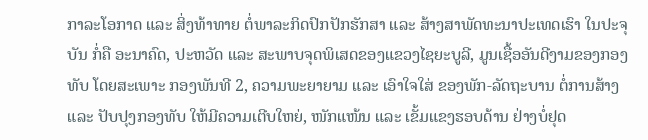ກາລະໂອກາດ ແລະ ສິ່ງທ້າທາຍ ຕໍ່ພາລະກິດປົກປັກຮັກສາ ແລະ ສ້າງສາພັດທະນາປະເທດເຮົາ ໃນປະຈຸບັນ ກໍ່ຄື ອະນາຄົດ, ປະຫວັດ ແລະ ສະພາບຈຸດພິເສດຂອງແຂວງໄຊຍະບູລີ, ມູນເຊື້ອອັນດີງາມຂອງກອງທັບ ໂດຍສະເພາະ ກອງພັນທີ 2, ຄວາມພະຍາຍາມ ແລະ ເອົາໃຈໃສ່ ຂອງພັກ-ລັດຖະບານ ຕໍ່ການສ້າງ ແລະ ປັບປຸງກອງທັບ ໃຫ້ມີຄວາມເຕີບໃຫຍ່, ໜັກແໜ້ນ ແລະ ເຂັ້ມແຂງຮອບດ້ານ ຢ່າງບໍ່ຢຸດ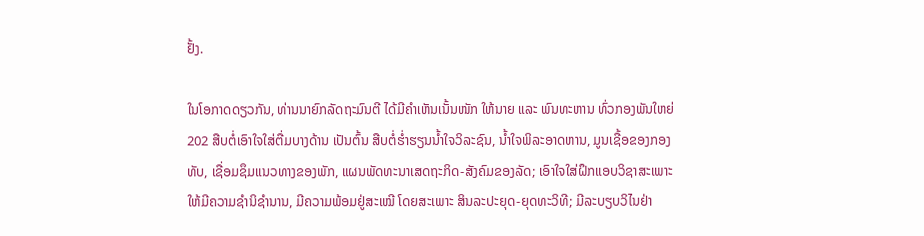ຢັ້ງ.

ໃນໂອກາດດຽວກັນ, ທ່ານນາຍົກລັດຖະມົນຕີ ໄດ້ມີຄຳເຫັນເນັ້ນໜັກ ໃຫ້ນາຍ ແລະ ພົນທະຫານ ທົ່ວກອງພັນໃຫຍ່ 202 ສືບຕໍ່ເອົາໃຈໃສ່ຕື່ມບາງດ້ານ ເປັນຕົ້ນ ສືບຕໍ່ຮໍ່າຮຽນນ້ຳໃຈວິລະຊົນ, ນ້ຳໃຈພິລະອາດຫານ, ມູນເຊື້ອຂອງກອງທັບ, ເຊື່ອມຊຶມແນວທາງຂອງພັກ, ແຜນພັດທະນາເສດຖະກິດ-ສັງຄົມຂອງລັດ; ເອົາໃຈໃສ່ຝຶກແອບວິຊາສະເພາະ ໃຫ້ມີຄວາມຊຳນິຊຳນານ, ມີຄວາມພ້ອມຢູ່ສະເໝີ ໂດຍສະເພາະ ສິນລະປະຍຸດ-ຍຸດທະວິທີ; ມີລະບຽບວິໄນຢ່າ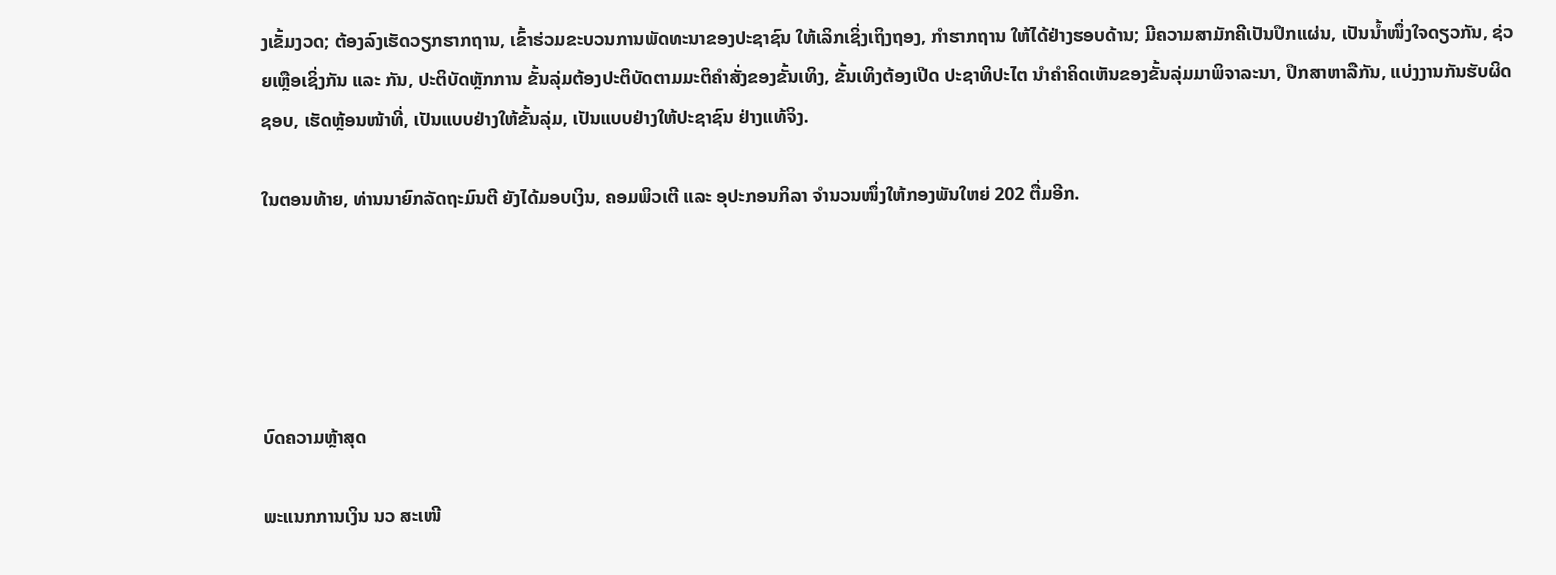ງເຂັ້ມງວດ; ຕ້ອງລົງເຮັດວຽກຮາກຖານ, ເຂົ້າຮ່ວມຂະບວນການພັດທະນາຂອງປະຊາຊົນ ໃຫ້ເລິກເຊິ່ງເຖິງຖອງ, ກຳຮາກຖານ ໃຫ້ໄດ້ຢ່າງຮອບດ້ານ; ມີຄວາມສາມັກຄີເປັນປຶກແຜ່ນ, ເປັນນ້ຳໜຶ່ງໃຈດຽວກັນ, ຊ່ວຍເຫຼືອເຊິ່ງກັນ ແລະ ກັນ, ປະຕິບັດຫຼັກການ ຂັ້ນລຸ່ມຕ້ອງປະຕິບັດຕາມມະຕິຄຳສັ່ງຂອງຂັ້ນເທິງ, ຂັ້ນເທິງຕ້ອງເປີດ ປະຊາທິປະໄຕ ນຳຄຳຄິດເຫັນຂອງຂັ້ນລຸ່ມມາພິຈາລະນາ, ປຶກສາຫາລືກັນ, ແບ່ງງານກັນຮັບຜິດຊອບ, ເຮັດຫຼ້ອນໜ້າທີ່, ເປັນແບບຢ່າງໃຫ້ຂັ້ນລຸ່ມ, ເປັນແບບຢ່າງໃຫ້ປະຊາຊົນ ຢ່າງແທ້ຈິງ.

ໃນຕອນທ້າຍ, ທ່ານນາຍົກລັດຖະມົນຕີ ຍັງໄດ້ມອບເງິນ, ຄອມພິວເຕີ ແລະ ອຸປະກອນກິລາ ຈຳນວນໜຶ່ງໃຫ້ກອງພັນໃຫຍ່ 202 ຕື່ມອີກ.





ບົດຄວາມຫຼ້າສຸດ

ພະແນກການເງິນ ນວ ສະເໜີ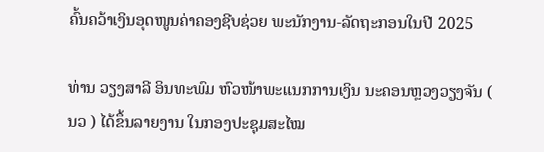ຄົ້ນຄວ້າເງິນອຸດໜູນຄ່າຄອງຊີບຊ່ວຍ ພະນັກງານ-ລັດຖະກອນໃນປີ 2025

ທ່ານ ວຽງສາລີ ອິນທະພົມ ຫົວໜ້າພະແນກການເງິນ ນະຄອນຫຼວງວຽງຈັນ ( ນວ ) ໄດ້ຂຶ້ນລາຍງານ ໃນກອງປະຊຸມສະໄໝ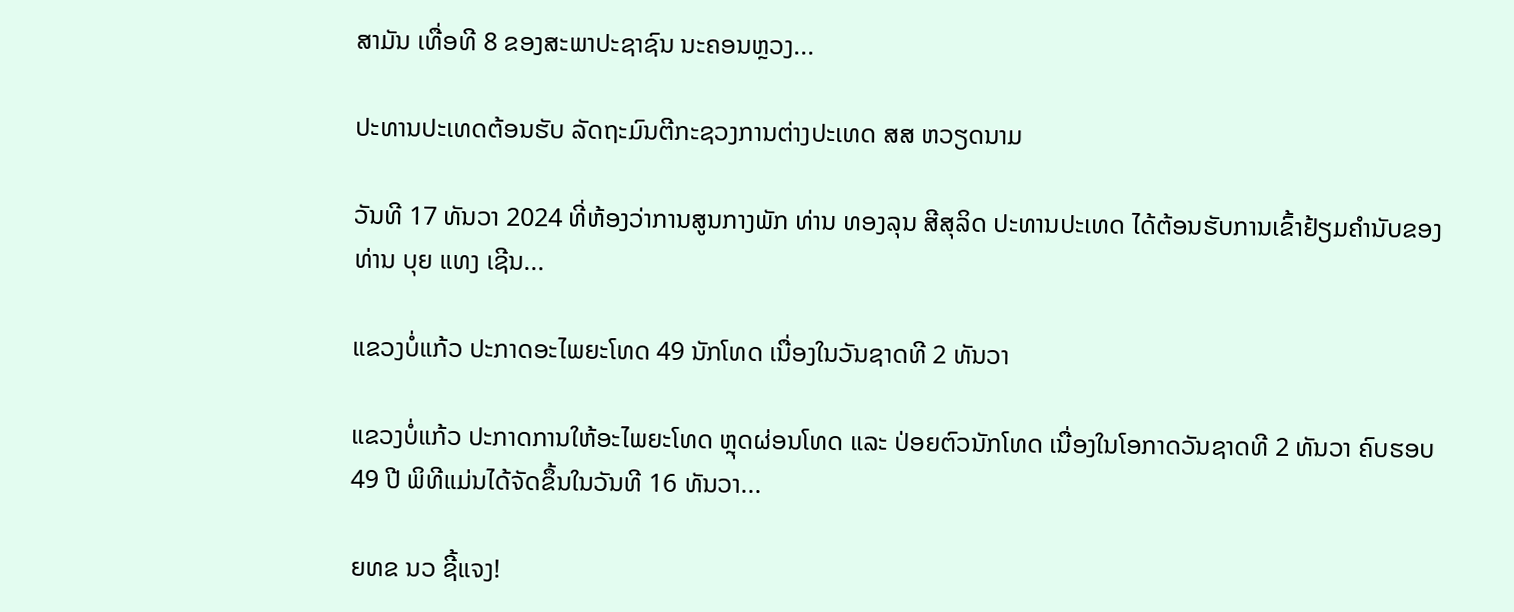ສາມັນ ເທື່ອທີ 8 ຂອງສະພາປະຊາຊົນ ນະຄອນຫຼວງ...

ປະທານປະເທດຕ້ອນຮັບ ລັດຖະມົນຕີກະຊວງການຕ່າງປະເທດ ສສ ຫວຽດນາມ

ວັນທີ 17 ທັນວາ 2024 ທີ່ຫ້ອງວ່າການສູນກາງພັກ ທ່ານ ທອງລຸນ ສີສຸລິດ ປະທານປະເທດ ໄດ້ຕ້ອນຮັບການເຂົ້າຢ້ຽມຄຳນັບຂອງ ທ່ານ ບຸຍ ແທງ ເຊີນ...

ແຂວງບໍ່ແກ້ວ ປະກາດອະໄພຍະໂທດ 49 ນັກໂທດ ເນື່ອງໃນວັນຊາດທີ 2 ທັນວາ

ແຂວງບໍ່ແກ້ວ ປະກາດການໃຫ້ອະໄພຍະໂທດ ຫຼຸດຜ່ອນໂທດ ແລະ ປ່ອຍຕົວນັກໂທດ ເນື່ອງໃນໂອກາດວັນຊາດທີ 2 ທັນວາ ຄົບຮອບ 49 ປີ ພິທີແມ່ນໄດ້ຈັດຂຶ້ນໃນວັນທີ 16 ທັນວາ...

ຍທຂ ນວ ຊີ້ແຈງ!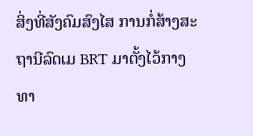ສິ່ງທີ່ສັງຄົມສົງໄສ ການກໍ່ສ້າງສະຖານີລົດເມ BRT ມາຕັ້ງໄວ້ກາງທາ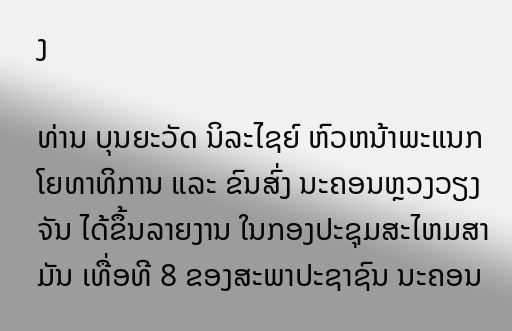ງ

ທ່ານ ບຸນຍະວັດ ນິລະໄຊຍ໌ ຫົວຫນ້າພະແນກໂຍທາທິການ ແລະ ຂົນສົ່ງ ນະຄອນຫຼວງວຽງຈັນ ໄດ້ຂຶ້ນລາຍງານ ໃນກອງປະຊຸມສະໄຫມສາມັນ ເທື່ອທີ 8 ຂອງສະພາປະຊາຊົນ ນະຄອນ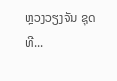ຫຼວງວຽງຈັນ ຊຸດທີ...